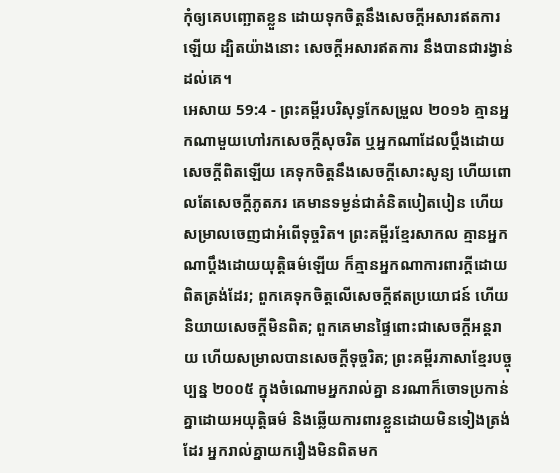កុំឲ្យគេបញ្ឆោតខ្លួន ដោយទុកចិត្តនឹងសេចក្ដីអសារឥតការឡើយ ដ្បិតយ៉ាងនោះ សេចក្ដីអសារឥតការ នឹងបានជារង្វាន់ដល់គេ។
អេសាយ 59:4 - ព្រះគម្ពីរបរិសុទ្ធកែសម្រួល ២០១៦ គ្មានអ្នកណាមួយហៅរកសេចក្ដីសុចរិត ឬអ្នកណាដែលប្តឹងដោយសេចក្ដីពិតឡើយ គេទុកចិត្តនឹងសេចក្ដីសោះសូន្យ ហើយពោលតែសេចក្ដីភូតភរ គេមានទម្ងន់ជាគំនិតបៀតបៀន ហើយសម្រាលចេញជាអំពើទុច្ចរិត។ ព្រះគម្ពីរខ្មែរសាកល គ្មានអ្នកណាប្ដឹងដោយយុត្តិធម៌ឡើយ ក៏គ្មានអ្នកណាការពារក្ដីដោយពិតត្រង់ដែរ; ពួកគេទុកចិត្តលើសេចក្ដីឥតប្រយោជន៍ ហើយនិយាយសេចក្ដីមិនពិត; ពួកគេមានផ្ទៃពោះជាសេចក្ដីអន្តរាយ ហើយសម្រាលបានសេចក្ដីទុច្ចរិត; ព្រះគម្ពីរភាសាខ្មែរបច្ចុប្បន្ន ២០០៥ ក្នុងចំណោមអ្នករាល់គ្នា នរណាក៏ចោទប្រកាន់គ្នាដោយអយុត្តិធម៌ និងឆ្លើយការពារខ្លួនដោយមិនទៀងត្រង់ដែរ អ្នករាល់គ្នាយករឿងមិនពិតមក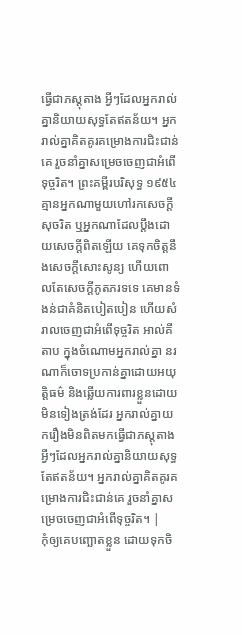ធ្វើជាភស្ដុតាង អ្វីៗដែលអ្នករាល់គ្នានិយាយសុទ្ធតែឥតន័យ។ អ្នករាល់គ្នាគិតគូរគម្រោងការជិះជាន់គេ រួចនាំគ្នាសម្រេចចេញជាអំពើទុច្ចរិត។ ព្រះគម្ពីរបរិសុទ្ធ ១៩៥៤ គ្មានអ្នកណាមួយហៅរកសេចក្ដីសុចរិត ឬអ្នកណាដែលប្តឹងដោយសេចក្ដីពិតឡើយ គេទុកចិត្តនឹងសេចក្ដីសោះសូន្យ ហើយពោលតែសេចក្ដីភូតភរទទេ គេមានទំងន់ជាគំនិតបៀតបៀន ហើយសំរាលចេញជាអំពើទុច្ចរិត អាល់គីតាប ក្នុងចំណោមអ្នករាល់គ្នា នរណាក៏ចោទប្រកាន់គ្នាដោយអយុត្តិធម៌ និងឆ្លើយការពារខ្លួនដោយមិនទៀងត្រង់ដែរ អ្នករាល់គ្នាយករឿងមិនពិតមកធ្វើជាភស្ដុតាង អ្វីៗដែលអ្នករាល់គ្នានិយាយសុទ្ធតែឥតន័យ។ អ្នករាល់គ្នាគិតគូរគម្រោងការជិះជាន់គេ រួចនាំគ្នាសម្រេចចេញជាអំពើទុច្ចរិត។ |
កុំឲ្យគេបញ្ឆោតខ្លួន ដោយទុកចិ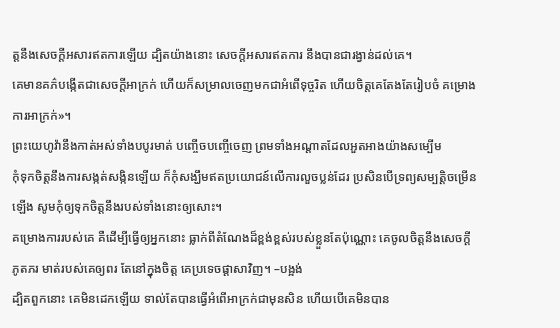ត្តនឹងសេចក្ដីអសារឥតការឡើយ ដ្បិតយ៉ាងនោះ សេចក្ដីអសារឥតការ នឹងបានជារង្វាន់ដល់គេ។
គេមានគភ៌បង្កើតជាសេចក្ដីអាក្រក់ ហើយក៏សម្រាលចេញមកជាអំពើទុច្ចរិត ហើយចិត្តគេតែងតែរៀបចំ គម្រោងការអាក្រក់»។
ព្រះយេហូវ៉ានឹងកាត់អស់ទាំងបបូរមាត់ បញ្ចើចបញ្ចើចេញ ព្រមទាំងអណ្ដាតដែលអួតអាងយ៉ាងសម្បើម
កុំទុកចិត្តនឹងការសង្កត់សង្កិនឡើយ ក៏កុំសង្ឃឹមឥតប្រយោជន៍លើការលួចប្លន់ដែរ ប្រសិនបើទ្រព្យសម្បត្តិចម្រើនឡើង សូមកុំឲ្យទុកចិត្តនឹងរបស់ទាំងនោះឲ្យសោះ។
គម្រោងការរបស់គេ គឺដើម្បីធ្វើឲ្យអ្នកនោះ ធ្លាក់ពីតំណែងដ៏ខ្ពង់ខ្ពស់របស់ខ្លួនតែប៉ុណ្ណោះ គេចូលចិត្តនឹងសេចក្ដីភូតភរ មាត់របស់គេឲ្យពរ តែនៅក្នុងចិត្ត គេប្រទេចផ្ដាសាវិញ។ –បង្អង់
ដ្បិតពួកនោះ គេមិនដេកឡើយ ទាល់តែបានធ្វើអំពើអាក្រក់ជាមុនសិន ហើយបើគេមិនបាន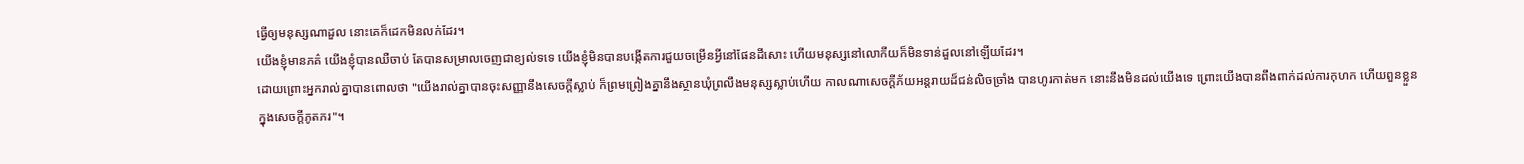ធ្វើឲ្យមនុស្សណាដួល នោះគេក៏ដេកមិនលក់ដែរ។
យើងខ្ញុំមានភគ៌ យើងខ្ញុំបានឈឺចាប់ តែបានសម្រាលចេញជាខ្យល់ទទេ យើងខ្ញុំមិនបានបង្កើតការជួយចម្រើនអ្វីនៅផែនដីសោះ ហើយមនុស្សនៅលោកីយក៏មិនទាន់ដួលនៅឡើយដែរ។
ដោយព្រោះអ្នករាល់គ្នាបានពោលថា "យើងរាល់គ្នាបានចុះសញ្ញានឹងសេចក្ដីស្លាប់ ក៏ព្រមព្រៀងគ្នានឹងស្ថានឃុំព្រលឹងមនុស្សស្លាប់ហើយ កាលណាសេចក្ដីភ័យអន្តរាយដ៏ជន់លិចច្រាំង បានហូរកាត់មក នោះនឹងមិនដល់យើងទេ ព្រោះយើងបានពឹងពាក់ដល់ការកុហក ហើយពួនខ្លួនក្នុងសេចក្ដីភូតភរ"។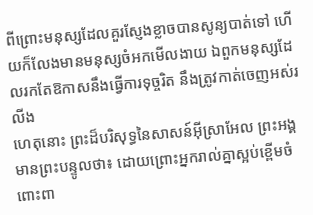ពីព្រោះមនុស្សដែលគួរស្ញែងខ្លាចបានសូន្យបាត់ទៅ ហើយក៏លែងមានមនុស្សចំអកមើលងាយ ឯពួកមនុស្សដែលរកតែឱកាសនឹងធ្វើការទុច្ចរិត នឹងត្រូវកាត់ចេញអស់រលីង
ហេតុនោះ ព្រះដ៏បរិសុទ្ធនៃសាសន៍អ៊ីស្រាអែល ព្រះអង្គមានព្រះបន្ទូលថា៖ ដោយព្រោះអ្នករាល់គ្នាស្អប់ខ្ពើមចំពោះពា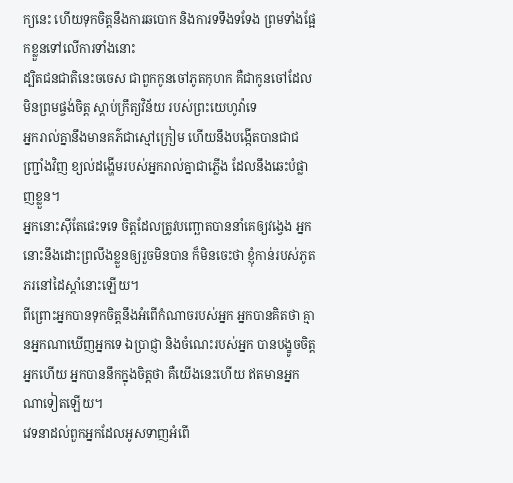ក្យនេះ ហើយទុកចិត្តនឹងការឆបោក និងការទទឹងទទែង ព្រមទាំងផ្អែកខ្លួនទៅលើការទាំងនោះ
ដ្បិតជនជាតិនេះចចេស ជាពួកកូនចៅភូតកុហក គឺជាកូនចៅដែលមិនព្រមផ្ចង់ចិត្ត ស្តាប់ក្រឹត្យវិន័យ របស់ព្រះយេហូវ៉ាទេ
អ្នករាល់គ្នានឹងមានគភ៌ជាស្មៅក្រៀម ហើយនឹងបង្កើតបានជាជញ្ជ្រាំងវិញ ខ្យល់ដង្ហើមរបស់អ្នករាល់គ្នាជាភ្លើង ដែលនឹងឆេះបំផ្លាញខ្លួន។
អ្នកនោះស៊ីតែផេះទទេ ចិត្តដែលត្រូវបញ្ឆោតបាននាំគេឲ្យវង្វេង អ្នកនោះនឹងដោះព្រលឹងខ្លួនឲ្យរួចមិនបាន ក៏មិនចេះថា ខ្ញុំកាន់របស់ភូតភរនៅដៃស្តាំនោះឡើយ។
ពីព្រោះអ្នកបានទុកចិត្តនឹងអំពើកំណាចរបស់អ្នក អ្នកបានគិតថា គ្មានអ្នកណាឃើញអ្នកទេ ឯប្រាជ្ញា និងចំណេះរបស់អ្នក បានបង្ខូចចិត្តអ្នកហើយ អ្នកបាននឹកក្នុងចិត្តថា គឺយើងនេះហើយ ឥតមានអ្នកណាទៀតឡើយ។
វេទនាដល់ពួកអ្នកដែលអូសទាញអំពើ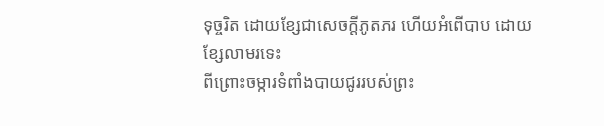ទុច្ចរិត ដោយខ្សែជាសេចក្ដីភូតភរ ហើយអំពើបាប ដោយខ្សែលាមរទេះ
ពីព្រោះចម្ការទំពាំងបាយជូររបស់ព្រះ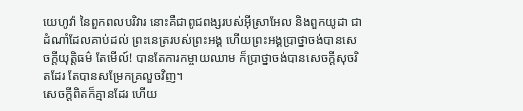យេហូវ៉ា នៃពួកពលបរិវារ នោះគឺជាពូជពង្សរបស់អ៊ីស្រាអែល និងពួកយូដា ជាដំណាំដែលគាប់ដល់ ព្រះនេត្ររបស់ព្រះអង្គ ហើយព្រះអង្គប្រាថ្នាចង់បានសេចក្ដីយុត្តិធម៌ តែមើល៍! បានតែការកម្ចាយឈាម ក៏ប្រាថ្នាចង់បានសេចក្ដីសុចរិតដែរ តែបានសម្រែកគ្រលួចវិញ។
សេចក្ដីពិតក៏គ្មានដែរ ហើយ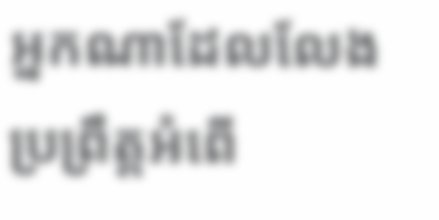អ្នកណាដែលលែងប្រព្រឹត្តអំពើ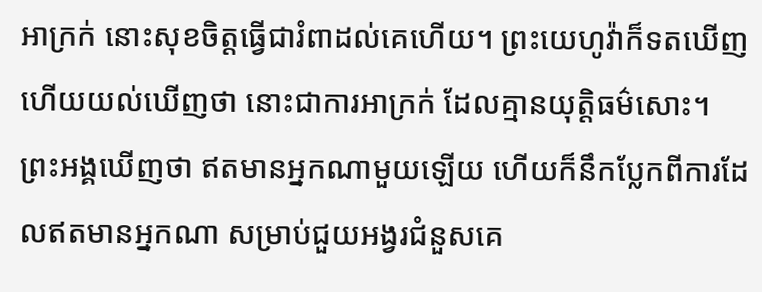អាក្រក់ នោះសុខចិត្តធ្វើជារំពាដល់គេហើយ។ ព្រះយេហូវ៉ាក៏ទតឃើញ ហើយយល់ឃើញថា នោះជាការអាក្រក់ ដែលគ្មានយុត្តិធម៌សោះ។
ព្រះអង្គឃើញថា ឥតមានអ្នកណាមួយឡើយ ហើយក៏នឹកប្លែកពីការដែលឥតមានអ្នកណា សម្រាប់ជួយអង្វរជំនួសគេ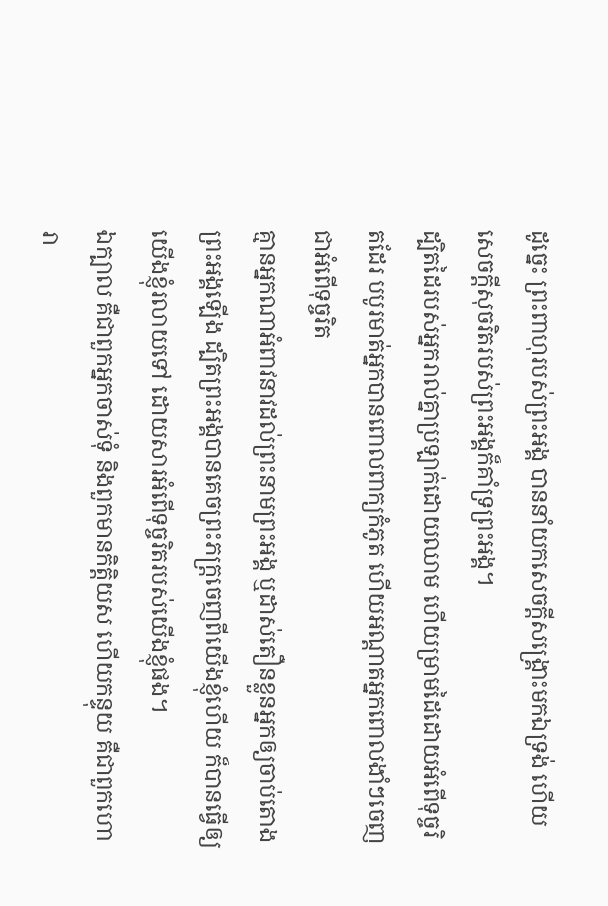ដូច្នេះ ព្រះពាហុរបស់ព្រះអង្គ បាននាំយកសេចក្ដីសង្គ្រោះមកឯទ្រង់ ហើយសេចក្ដីសុចរិតរបស់ព្រះអង្គក៏គាំទ្រព្រះអង្គ។
ដ្បិតដៃរបស់អ្នករាល់គ្នាប្រឡាក់ដោយឈាម ហើយម្រាមដៃដោយអំពើទុច្ចរិតដែរ បបូរមាត់អ្នកបានពោលពាក្យកំភូត ហើយអណ្ដាតអ្នកពោលងាំៗចេញជាអំពើទុច្ចរិត
គ្មានអ្នកណាអំពាវនាវដល់ព្រះនាមព្រះអង្គ ឬដាស់តឿនខ្លួនអ្នកឲ្យចាប់តោងព្រះអង្គឡើង ដ្បិតព្រះអង្គបានគេចព្រះភក្ត្រចេញពីយើងខ្ញុំហើយ ក៏បានធ្វើឲ្យយើងខ្ញុំរលាយទៅ ដោយសារអំពើទុច្ចរិតរបស់យើងខ្ញុំផង។
ឯក្បាល គឺជាពួកអ្នកចាស់ទុំ និងពួកមានកិត្តិយស ហើយកន្ទុយ គឺជាពួកហោរា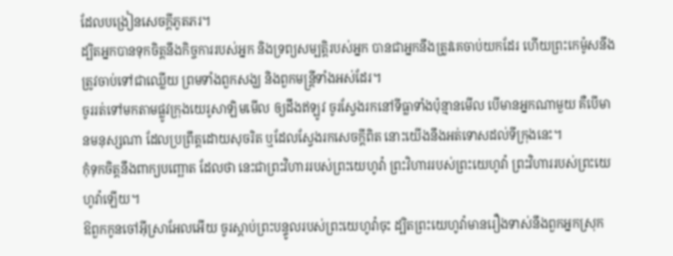ដែលបង្រៀនសេចក្ដីភូតភរ។
ដ្បិតអ្នកបានទុកចិត្តនឹងកិច្ចការរបស់អ្នក និងទ្រព្យសម្បត្តិរបស់អ្នក បានជាអ្នកនឹងត្រូវគេចាប់យកដែរ ហើយព្រះកេម៉ូសនឹងត្រូវចាប់ទៅជាឈ្លើយ ព្រមទាំងពួកសង្ឃ និងពួកមន្ត្រីទាំងអស់ដែរ។
ចូររត់ទៅមកតាមផ្លូវក្រុងយេរូសាឡិមមើល ឲ្យដឹងឥឡូវ ចូរស្វែងរកនៅទីធ្លាទាំងប៉ុន្មានមើល បើមានអ្នកណាមួយ គឺបើមានមនុស្សណា ដែលប្រព្រឹត្តដោយសុចរិត ឬដែលស្វែងរកសេចក្ដីពិត នោះយើងនឹងអត់ទោសដល់ទីក្រុងនេះ។
កុំទុកចិត្តនឹងពាក្យបញ្ឆោត ដែលថា នេះជាព្រះវិហាររបស់ព្រះយេហូវ៉ា ព្រះវិហាររបស់ព្រះយេហូវ៉ា ព្រះវិហាររបស់ព្រះយេហូវ៉ាឡើយ។
ឱពួកកូនចៅអ៊ីស្រាអែលអើយ ចូរស្តាប់ព្រះបន្ទូលរបស់ព្រះយេហូវ៉ាចុះ ដ្បិតព្រះយេហូវ៉ាមានរឿងទាស់នឹងពួកអ្នកស្រុក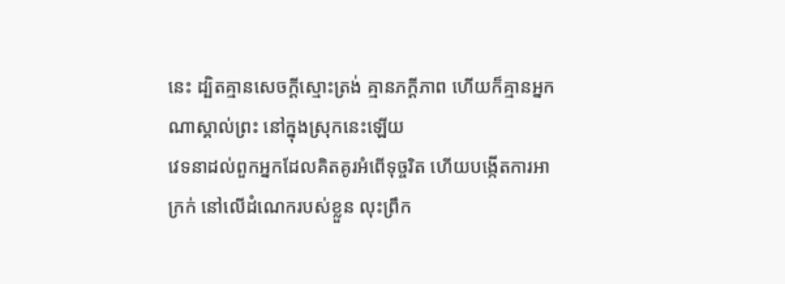នេះ ដ្បិតគ្មានសេចក្ដីស្មោះត្រង់ គ្មានភក្ដីភាព ហើយក៏គ្មានអ្នកណាស្គាល់ព្រះ នៅក្នុងស្រុកនេះឡើយ
វេទនាដល់ពួកអ្នកដែលគិតគូរអំពើទុច្ចរិត ហើយបង្កើតការអាក្រក់ នៅលើដំណេករបស់ខ្លួន លុះព្រឹក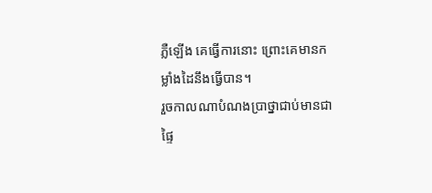ភ្លឺឡើង គេធ្វើការនោះ ព្រោះគេមានកម្លាំងដៃនឹងធ្វើបាន។
រួចកាលណាបំណងប្រាថ្នាជាប់មានជាផ្ទៃ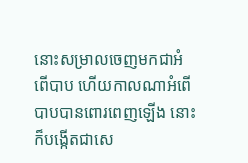នោះសម្រាលចេញមកជាអំពើបាប ហើយកាលណាអំពើបាបបានពោរពេញឡើង នោះក៏បង្កើតជាសេ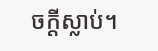ចក្តីស្លាប់។